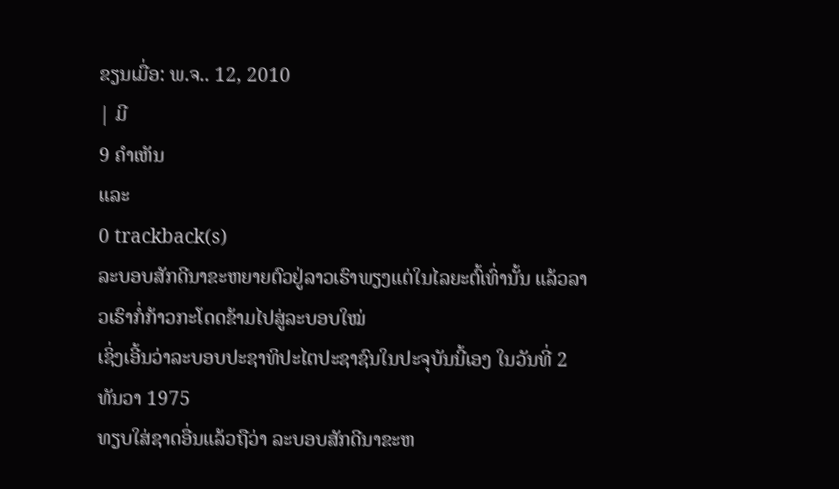ຂຽນເມື່ອ: ພ.ຈ.. 12, 2010
| ມີ
9 ຄຳເຫັນ
ແລະ
0 trackback(s)
ລະບອບສັກດີນາຂະຫຍາຍຕົວຢູ່ລາວເຮົາພຽງແຕ່ໃນໄລຍະຕົ້ເທົ່ານັ້ນ ແລ້ວລາວເຮົາກໍ່ກ້າວກະໂດດຂ້າມໄປສູ່ລະບອບໃໝ່
ເຊິ່ງເອີ້ນວ່າລະບອບປະຊາທິປະໄຕປະຊາຊົນໃນປະຈຸບັນນີ້ເອງ ໃນວັນທີ່ 2 ທັນວາ 1975
ທຽບໃສ່ຊາດອື່ນແລ້ວຖືວ່າ ລະບອບສັກດີນາຂະຫ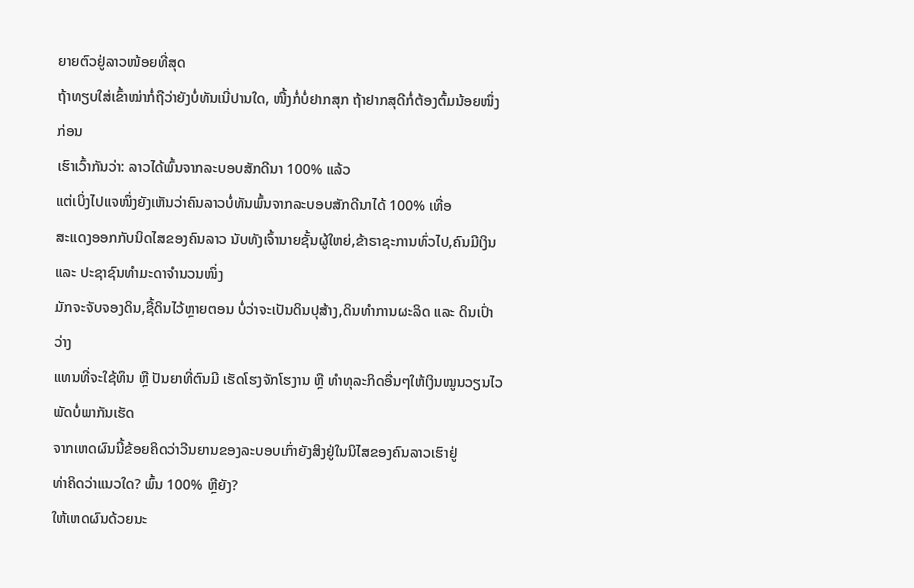ຍາຍຕົວຢູ່ລາວໜ້ອຍທີ່ສຸດ
ຖ້າທຽບໃສ່ເຂົ້າໝ່າກໍ່ຖືວ່າຍັງບໍ່ທັນເນີ່ປານໃດ, ໜື້ງກໍ່ບໍ່ຢາກສຸກ ຖ້າຢາກສຸດີກໍ່ຕ້ອງຕົ້ມນ້ອຍໜຶ່ງກ່ອນ
ເຮົາເວົ້າກັນວ່າ: ລາວໄດ້ພົ້ນຈາກລະບອບສັກດີນາ 100% ແລ້ວ
ແຕ່ເບິ່ງໄປແຈໜຶ່ງຍັງເຫັນວ່າຄົນລາວບໍ່ທັນພົ້ນຈາກລະບອບສັກດີນາໄດ້ 100% ເທື່ອ
ສະແດງອອກກັບນິດໄສຂອງຄົນລາວ ນັບທັງເຈົ້ານາຍຊັ້ນຜູ້ໃຫຍ່,ຂ້າຣາຊະການທົ່ວໄປ,ຄົນມີເງິນ ແລະ ປະຊາຊົນທຳມະດາຈຳນວນໜຶ່ງ
ມັກຈະຈັບຈອງດິນ,ຊື້ດິນໄວ້ຫຼາຍຕອນ ບໍ່ວ່າຈະເປັນດິນປຸສ້າງ,ດິນທຳການຜະລິດ ແລະ ດິນເປົ່າວ່າງ
ແທນທີ່ຈະໃຊ້ທຶນ ຫຼື ປັນຍາທີ່ຕົນມີ ເຮັດໂຮງຈັກໂຮງານ ຫຼື ທຳທຸລະກິດອື່ນໆໃຫ້ເງິນໝູນວຽນໄວພັດບໍ່ພາກັນເຮັດ
ຈາກເຫດຜົນນີ້ຂ້ອຍຄິດວ່າວີນຍານຂອງລະບອບເກົ່າຍັງສິງຢູ່ໃນນິໄສຂອງຄົນລາວເຮົາຢູ່
ທ່າຄິດວ່າແນວໃດ? ພົ້ນ 100% ຫຼືຍັງ?
ໃຫ້ເຫດຜົນດ້ວຍນະ